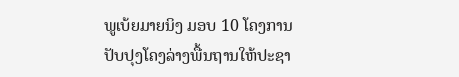ພູເບ້ຍມາຍນິງ ມອບ 10 ໂຄງການປັບປຸງໂຄງລ່າງພື້ນຖານໃຫ້ປະຊາ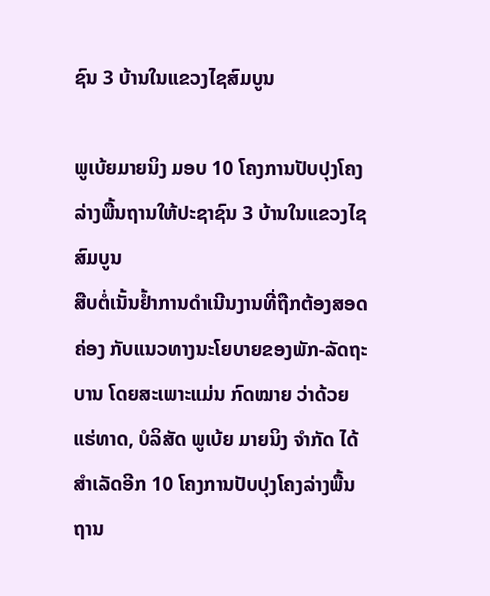ຊົນ 3 ບ້ານໃນແຂວງໄຊສົມບູນ

ພູເບ້ຍມາຍນິງ ມອບ 10 ໂຄງການປັບປຸງໂຄງລ່າງພື້ນຖານໃຫ້ປະຊາຊົນ 3 ບ້ານໃນແຂວງໄຊສົມບູນ
ສືບຕໍ່ເນັ້ນຢໍ້າການດຳເນີນງານທີ່ຖືກຕ້ອງສອດຄ່ອງ ກັບແນວທາງນະໂຍບາຍຂອງພັກ-ລັດຖະບານ ໂດຍສະເພາະແມ່ນ ກົດໝາຍ ວ່າດ້ວຍແຮ່ທາດ, ບໍລິສັດ ພູເບ້ຍ ມາຍນິງ ຈໍາກັດ ໄດ້ສຳເລັດອີກ 10 ໂຄງການປັບປຸງໂຄງລ່າງພື້ນຖານ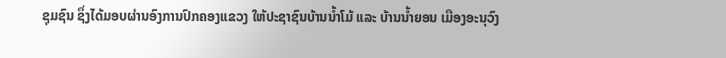ຊຸມຊົນ ຊຶ່ງໄດ້ມອບຜ່ານອົງການປົກຄອງແຂວງ ໃຫ້ປະຊາຊົນບ້ານນໍ້າໂມ້ ແລະ ບ້ານນໍ້າຍອນ ເມືອງອະນຸວົງ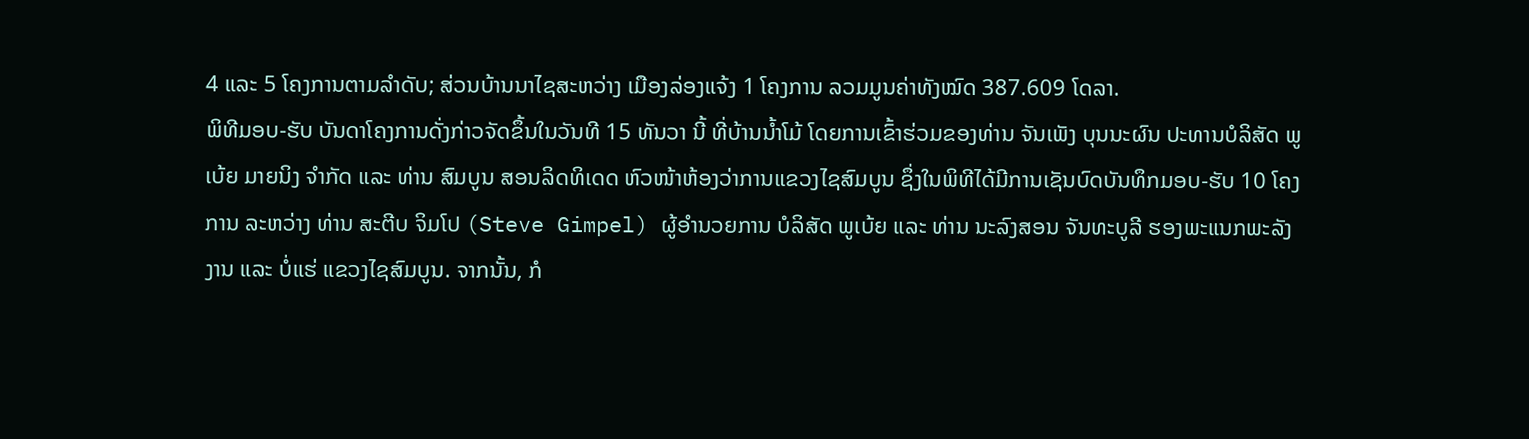4 ແລະ 5 ໂຄງການຕາມລຳດັບ; ສ່ວນບ້ານນາໄຊສະຫວ່າງ ເມືອງລ່ອງແຈ້ງ 1 ໂຄງການ ລວມມູນຄ່າທັງໝົດ 387.609 ໂດລາ.
ພິທີມອບ-ຮັບ ບັນດາໂຄງການດັ່ງກ່າວຈັດຂຶ້ນໃນວັນທີ 15 ທັນວາ ນີ້ ທີ່ບ້ານນໍ້າໂມ້ ໂດຍການເຂົ້າຮ່ວມຂອງທ່ານ ຈັນເພັງ ບຸນນະຜົນ ປະທານບໍລິສັດ ພູເບ້ຍ ມາຍນິງ ຈໍາກັດ ແລະ ທ່ານ ສົມບູນ ສອນລິດທິເດດ ຫົວໜ້າຫ້ອງວ່າການແຂວງໄຊສົມບູນ ຊຶ່ງໃນພິທີໄດ້ມີການເຊັນບົດບັນທຶກມອບ-ຮັບ 10 ໂຄງການ ລະຫວ່າງ ທ່ານ ສະຕີບ ຈິມໂປ (Steve Gimpel) ຜູ້ອຳນວຍການ ບໍລິສັດ ພູເບ້ຍ ແລະ ທ່ານ ນະລົງສອນ ຈັນທະບູລີ ຮອງພະແນກພະລັງງານ ແລະ ບໍ່ແຮ່ ແຂວງໄຊສົມບູນ. ຈາກນັ້ນ, ກໍ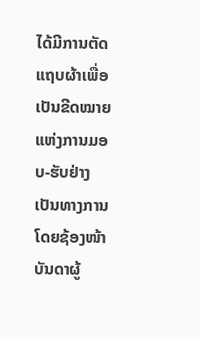ໄດ້ມີການຕັດແຖບຜ້າເພື່ອເປັນຂີດໝາຍແຫ່ງການມອບ-ຮັບຢ່າງເປັນທາງການ ໂດຍຊ້ອງໜ້າບັນດາຜູ້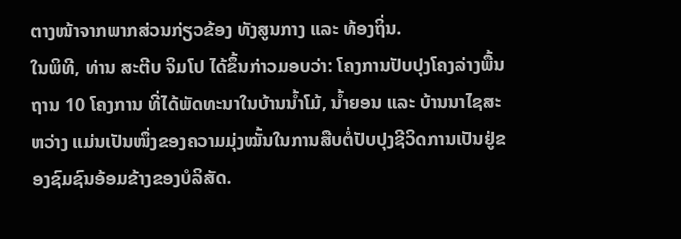ຕາງໜ້າຈາກພາກສ່ວນກ່ຽວຂ້ອງ ທັງສູນກາງ ແລະ ທ້ອງຖິ່ນ.
ໃນພິທີ, ທ່ານ ສະຕີບ ຈິມໂປ ໄດ້ຂຶ້ນກ່າວມອບວ່າ: ໂຄງການປັບປຸງໂຄງລ່າງພື້ນຖານ 10 ໂຄງການ ທີ່ໄດ້ພັດທະນາໃນບ້ານນໍ້າໂມ້, ນໍ້າຍອນ ແລະ ບ້ານນາໄຊສະຫວ່າງ ແມ່ນເປັນໜຶ່ງຂອງຄວາມມຸ່ງໝັ້ນໃນການສືບຕໍ່ປັບປຸງຊີວິດການເປັນຢູ່ຂອງຊົມຊົນອ້ອມຂ້າງຂອງບໍລິສັດ.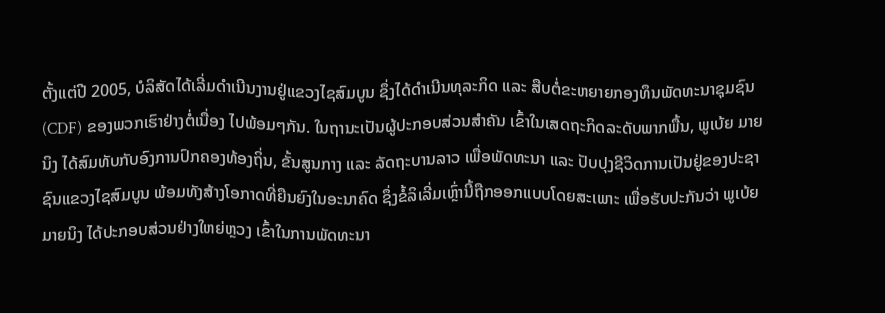ຕັ້ງແຕ່ປີ 2005, ບໍລິສັດໄດ້ເລີ່ມດຳເນີນງານຢູ່ແຂວງໄຊສົມບູນ ຊຶ່ງໄດ້ດຳເນີນທຸລະກິດ ແລະ ສືບຕໍ່ຂະຫຍາຍກອງທຶນພັດທະນາຊຸມຊົນ (CDF) ຂອງພວກເຮົາຢ່າງຕໍ່ເນື່ອງ ໄປພ້ອມໆກັນ. ໃນຖານະເປັນຜູ້ປະກອບສ່ວນສຳຄັນ ເຂົ້າໃນເສດຖະກິດລະດັບພາກພື້ນ, ພູເບ້ຍ ມາຍນິງ ໄດ້ສົມທັບກັບອົງການປົກຄອງທ້ອງຖິ່ນ, ຂັ້ນສູນກາງ ແລະ ລັດຖະບານລາວ ເພື່ອພັດທະນາ ແລະ ປັບປຸງຊີວິດການເປັນຢູ່ຂອງປະຊາຊົນແຂວງໄຊສົມບູນ ພ້ອມທັງສ້າງໂອກາດທີ່ຍືນຍົງໃນອະນາຄົດ ຊຶ່ງຂໍ້ລິເລີ່ມເຫຼົ່ານີ້ຖືກອອກແບບໂດຍສະເພາະ ເພື່ອຮັບປະກັນວ່າ ພູເບ້ຍ ມາຍນິງ ໄດ້ປະກອບສ່ວນຢ່າງໃຫຍ່ຫຼວງ ເຂົ້າໃນການພັດທະນາ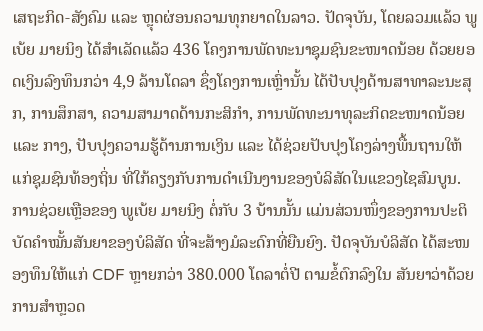ເສຖະກິດ-ສັງຄົມ ແລະ ຫຼຸດຜ່ອນຄວາມທຸກຍາດໃນລາວ. ປັດຈຸບັນ, ໂດຍລວມແລ້ວ ພູເບ້ຍ ມາຍນິງ ໄດ້ສຳເລັດແລ້ວ 436 ໂຄງການພັດທະນາຊຸມຊົນຂະໜາດນ້ອຍ ດ້ວຍຍອດເງິນລົງທຶນກວ່າ 4,9 ລ້ານໂດລາ ຊຶ່ງໂຄງການເຫຼົ່ານັ້ນ ໄດ້ປັບປຸງດ້ານສາທາລະນະສຸກ, ການສຶກສາ, ຄວາມສາມາດດ້ານກະສິກຳ, ການພັດທະນາທຸລະກິດຂະໜາດນ້ອຍ ແລະ ກາງ, ປັບປຸງຄວາມຮູ້ດ້ານການເງິນ ແລະ ໄດ້ຊ່ວຍປັບປຸງໂຄງລ່າງພື້ນຖານໃຫ້ແກ່ຊຸມຊົນທ້ອງຖິ່ນ ທີ່ໃກ້ຄຽງກັບການດຳເນີນງານຂອງບໍລິສັດໃນແຂວງໄຊສົມບູນ. ການຊ່ວຍເຫຼືອຂອງ ພູເບ້ຍ ມາຍນິງ ຕໍ່ກັບ 3 ບ້ານນັ້ນ ແມ່ນສ່ວນໜຶ່ງຂອງການປະຕິບັດຄໍາໝັ້ນສັນຍາຂອງບໍລິສັດ ທີ່ຈະສ້າງມໍລະດົກທີ່ຍືນຍົງ. ປັດຈຸບັນບໍລິສັດ ໄດ້ສະໜອງທຶນໃຫ້ແກ່ CDF ຫຼາຍກວ່າ 380.000 ໂດລາຕໍ່ປີ ຕາມຂໍ້ຕົກລົງໃນ ສັນຍາວ່າດ້ວຍການສຳຫຼວດ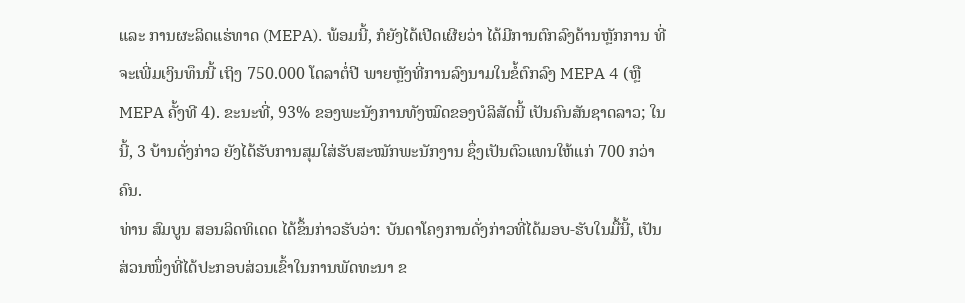ແລະ ການຜະລິດແຮ່ທາດ (MEPA). ພ້ອມນີ້, ກໍຍັງໄດ້ເປີດເຜີຍວ່າ ໄດ້ມີການຕົກລົງດ້ານຫຼັກການ ທີ່ຈະເພີ່ມເງິນທຶນນີ້ ເຖິງ 750.000 ໂດລາຕໍ່ປີ ພາຍຫຼັງທີ່ການລົງນາມໃນຂໍ້ຕົກລົງ MEPA 4 (ຫຼື MEPA ຄັ້ງທີ 4). ຂະນະທີ່, 93% ຂອງພະນັງການທັງໝົດຂອງບໍລິສັດນີ້ ເປັນຄົນສັນຊາດລາວ; ໃນນີ້, 3 ບ້ານດັ່ງກ່າວ ຍັງໄດ້ຮັບການສຸມໃສ່ຮັບສະໝັກພະນັກງານ ຊຶ່ງເປັນຕົວແທນໃຫ້ແກ່ 700 ກວ່າຄົນ.
ທ່ານ ສົມບູນ ສອນລິດທິເດດ ໄດ້ຂຶ້ນກ່າວຮັບວ່າ: ບັນດາໂຄງການດັ່ງກ່າວທີ່ໄດ້ມອບ-ຮັບໃນມື້ນີ້, ເປັນສ່ວນໜຶ່ງທີ່ໄດ້ປະກອບສ່ວນເຂົ້າໃນການພັດທະນາ ຂ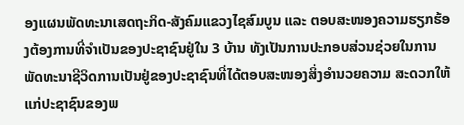ອງແຜນພັດທະນາເສດຖະກິດ-ສັງຄົມແຂວງໄຊສົມບູນ ແລະ ຕອບສະໜອງຄວາມຮຽກຮ້ອງຕ້ອງການທີ່ຈໍາເປັນຂອງປະຊາຊົນຢູ່ໃນ 3 ບ້ານ ທັງເປັນການປະກອບສ່ວນຊ່ວຍໃນການພັດທະນາຊີວິດການເປັນຢູ່ຂອງປະຊາຊົນທີ່ໄດ້ຕອບສະໜອງສິ່ງອໍານວຍຄວາມ ສະດວກໃຫ້ແກ່ປະຊາຊົນຂອງພ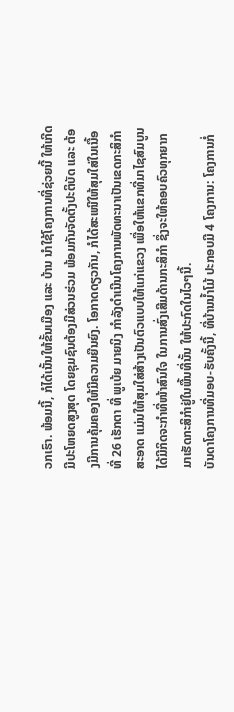ວກເຮົາ. ພ້ອມນີ້, ກໍໄດ້ເນັ້ນໃຫ້ຂັ້ນເມືອງ ແລະ ບ້ານ ນໍາໃຊ້ໂຄງການທີ່ຊ່ວຍນີ້ ໃຫ້ເກີດມີປະໂຫຍດສູງສຸດ ໂດຍຊຸມຊົນຕ້ອງມີສ່ວນຮ່ວມ ພ້ອມກັນຈັດຕັ້ງປະຕິບັດ ແລະ ຕ້ອງມີການຄຸ້ມຄອງໃຫ້ມີຄວາມຍືນຍົງ. ໂອກາດດຽວກັນ, ກໍໄດ້ສະເໜີໃຫ້ສຸມໃສ່ໃນເນື້ອທີ່ 26 ເຮັກຕາ ທີ່ ພູເບ້ຍ ມາຍນິງ ກຳລັງດຳເນີນໂຄງການພັດທະນາເປັນເຂດກະສິກຳສະອາດ ແມ່ນໃຫ້ສຸມໃສ່ສ້າງເປັນຕົວແບບໃຫ້ແກ່ແຂວງ ເພື່ອໃຫ້ແຂກທີ່ມາໄຊສົມບູນ ໄດ້ມີກິດຈະກຳທີ່ໜ້າສົນໃຈ ໃນການສົ່ງເສີມດ້ານກະສິກຳ ຊຶ່ງຈະໃຫ້ຄອບຄົວທຸກຍາກມາເຮັດກະສິກຳຢູ່ໃນພື້ນທີ່ນັ້ນ ໃຫ້ປະກົດໃນໄວໆນີ້.
ບັນດາໂຄງການທີ່ມອບ-ຮັບຄັ້ງນີ້, ທີ່ບ້ານນໍ້າໂມ້ ປະກອບມີ 4 ໂຄງການ: ໂຄງການກໍ່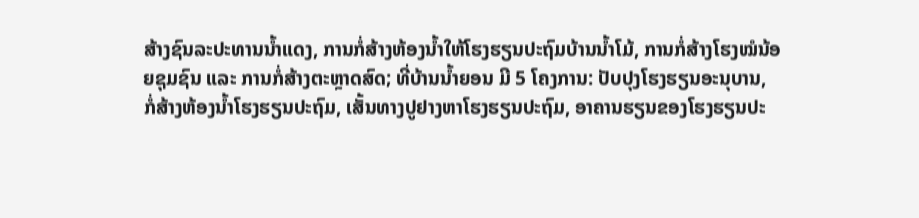ສ້າງຊົນລະປະທານນໍ້າແດງ, ການກໍ່ສ້າງຫ້ອງນໍ້າໃຫ້ໂຮງຮຽນປະຖົມບ້ານນໍ້າໂມ້, ການກໍ່ສ້າງໂຮງໝໍນ້ອຍຊຸມຊົນ ແລະ ການກໍ່ສ້າງຕະຫຼາດສົດ; ທີ່ບ້ານນໍ້າຍອນ ມີ 5 ໂຄງການ: ປັບປຸງໂຮງຮຽນອະນຸບານ, ກໍ່ສ້າງຫ້ອງນໍ້າໂຮງຮຽນປະຖົມ, ເສັ້ນທາງປູຢາງຫາໂຮງຮຽນປະຖົມ, ອາຄານຮຽນຂອງໂຮງຮຽນປະ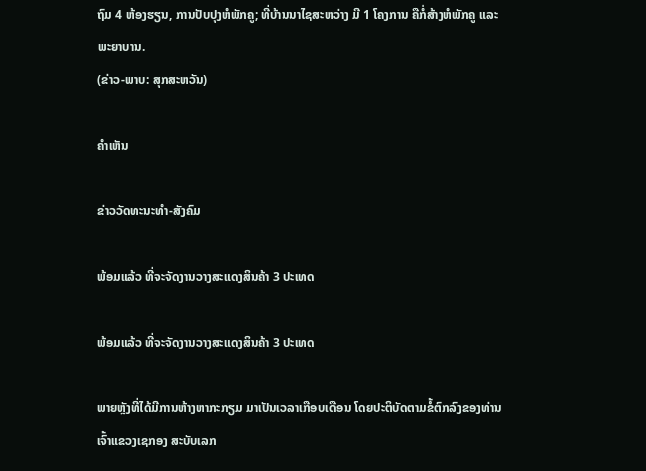ຖົມ 4 ຫ້ອງຮຽນ, ການປັບປຸງຫໍພັກຄູ; ທີ່ບ້ານນາໄຊສະຫວ່າງ ມີ 1 ໂຄງການ ຄືກໍ່ສ້າງຫໍພັກຄູ ແລະ ພະຍາບານ.
(ຂ່າວ-ພາບ: ສຸກສະຫວັນ)

ຄໍາເຫັນ

ຂ່າວວັດທະນະທຳ-ສັງຄົມ

ພ້ອມແລ້ວ ທີ່ຈະຈັດງານວາງສະແດງສິນຄ້າ 3 ປະເທດ

ພ້ອມແລ້ວ ທີ່ຈະຈັດງານວາງສະແດງສິນຄ້າ 3 ປະເທດ

ພາຍຫຼັງທີ່ໄດ້ມີການຫ້າງຫາກະກຽມ ມາເປັນເວລາເກືອບເດືອນ ໂດຍປະຕິບັດຕາມຂໍ້ຕົກລົງຂອງທ່ານເຈົ້າແຂວງເຊກອງ ສະບັບເລກ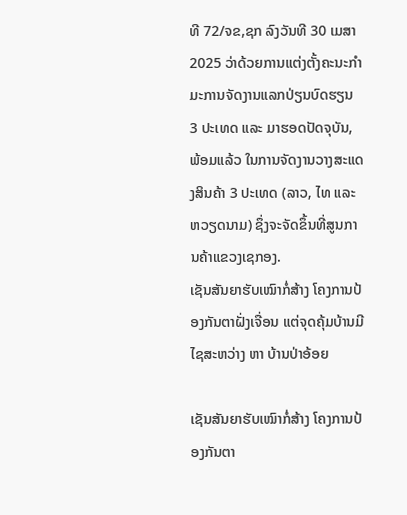ທີ 72/ຈຂ,ຊກ ລົງວັນທີ 30 ເມສາ 2025 ວ່າດ້ວຍການແຕ່ງຕັ້ງຄະນະກຳມະການຈັດງານແລກປ່ຽນບົດຮຽນ 3 ປະເທດ ແລະ ມາຮອດປັດຈຸບັນ, ພ້ອມແລ້ວ ໃນການຈັດງານວາງສະແດງສິນຄ້າ 3 ປະເທດ (ລາວ, ໄທ ແລະ ຫວຽດນາມ) ຊຶ່ງຈະຈັດຂຶ້ນທີ່ສູນການຄ້າແຂວງເຊກອງ.
ເຊັນສັນຍາຮັບເໝົາກໍ່ສ້າງ ໂຄງການປ້ອງກັນຕາຝັ່ງເຈື່ອນ ແຕ່ຈຸດຄຸ້ມບ້ານມີໄຊສະຫວ່າງ ຫາ ບ້ານປ່າອ້ອຍ

ເຊັນສັນຍາຮັບເໝົາກໍ່ສ້າງ ໂຄງການປ້ອງກັນຕາ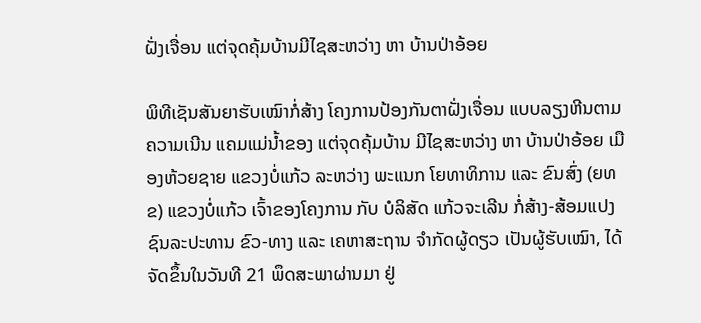ຝັ່ງເຈື່ອນ ແຕ່ຈຸດຄຸ້ມບ້ານມີໄຊສະຫວ່າງ ຫາ ບ້ານປ່າອ້ອຍ

ພິທີເຊັນສັນຍາຮັບເໝົາກໍ່ສ້າງ ໂຄງການປ້ອງກັນຕາຝັ່ງເຈື່ອນ ແບບລຽງຫີນຕາມຄວາມເນີນ ແຄມແມ່ນໍ້າຂອງ ແຕ່ຈຸດຄຸ້ມບ້ານ ມີໄຊສະຫວ່າງ ຫາ ບ້ານປ່າອ້ອຍ ເມືອງຫ້ວຍຊາຍ ແຂວງບໍ່ແກ້ວ ລະຫວ່າງ ພະແນກ ໂຍທາທິການ ແລະ ຂົນສົ່ງ (ຍທຂ) ແຂວງບໍ່ແກ້ວ ເຈົ້າຂອງໂຄງການ ກັບ ບໍລິສັດ ແກ້ວຈະເລີນ ກໍ່ສ້າງ-ສ້ອມແປງຊົນລະປະທານ ຂົວ-ທາງ ແລະ ເຄຫາສະຖານ ຈໍາກັດຜູ້ດຽວ ເປັນຜູ້ຮັບເໝົາ, ໄດ້ຈັດຂຶ້ນໃນວັນທີ 21 ພຶດສະພາຜ່ານມາ ຢູ່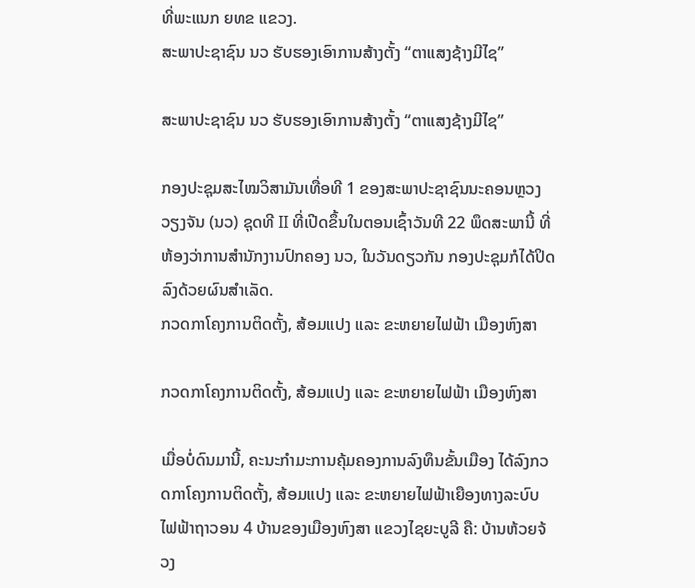ທີ່ພະແນກ ຍທຂ ແຂວງ.
ສະພາປະຊາຊົນ ນວ ຮັບຮອງເອົາການສ້າງຕັ້ງ “ຕາແສງຊ້າງມີໄຊ”

ສະພາປະຊາຊົນ ນວ ຮັບຮອງເອົາການສ້າງຕັ້ງ “ຕາແສງຊ້າງມີໄຊ”

ກອງປະຊຸມສະໄໝວິສາມັນເທື່ອທີ 1 ຂອງສະພາປະຊາຊົນນະຄອນຫຼວງວຽງຈັນ (ນວ) ຊຸດທີ II ທີ່ເປີດຂຶ້ນໃນຕອນເຊົ້າວັນທີ 22 ພຶດສະພານີ້ ທີ່ຫ້ອງວ່າການສໍານັກງານປົກຄອງ ນວ, ໃນວັນດຽວກັນ ກອງປະຊຸມກໍໄດ້ປິດລົງດ້ວຍຜົນສຳເລັດ.
ກວດກາໂຄງການຕິດຕັ້ງ, ສ້ອມແປງ ແລະ ຂະຫຍາຍໄຟຟ້າ ເມືອງຫົງສາ

ກວດກາໂຄງການຕິດຕັ້ງ, ສ້ອມແປງ ແລະ ຂະຫຍາຍໄຟຟ້າ ເມືອງຫົງສາ

ເມື່ອບໍ່ດົນມານີ້, ຄະນະກໍາມະການຄຸ້ມຄອງການລົງທຶນຂັ້ນເມືອງ ໄດ້ລົງກວດກາໂຄງການຕິດຕັ້ງ, ສ້ອມແປງ ແລະ ຂະຫຍາຍໄຟຟ້າເຍືອງທາງລະບົບໄຟຟ້າຖາວອນ 4 ບ້ານຂອງເມືອງຫົງສາ ແຂວງໄຊຍະບູລີ ຄື: ບ້ານຫ້ວຍຈ້ວງ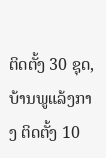ຕິດຕັ້ງ 30 ຊຸດ, ບ້ານພູແລ້ງກາງ ຕິດຕັ້ງ 10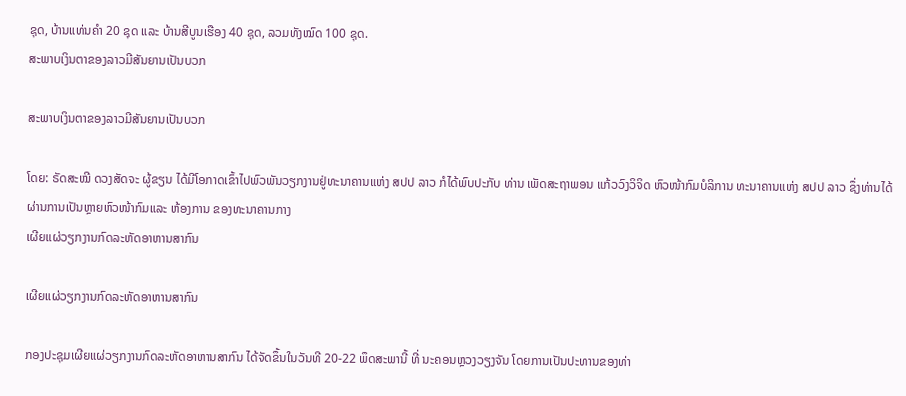ຊຸດ, ບ້ານແທ່ນຄຳ 20 ຊຸດ ແລະ ບ້ານສີບູນເຮືອງ 40 ຊຸດ, ລວມທັງໝົດ 100 ຊຸດ.
ສະພາບເງິນຕາຂອງລາວມີສັນຍານເປັນບວກ

ສະພາບເງິນຕາຂອງລາວມີສັນຍານເປັນບວກ

ໂດຍ: ຣັດສະໝີ ດວງສັດຈະ ຜູ້ຂຽນ ໄດ້ມີໂອກາດເຂົ້າໄປພົວພັນວຽກງານຢູ່ທະນາຄານແຫ່ງ ສປປ ລາວ ກໍໄດ້ພົບປະກັບ ທ່ານ ເພັດສະຖາພອນ ແກ້ວວົງວິຈິດ ຫົວໜ້າກົມບໍລິການ ທະນາຄານແຫ່ງ ສປປ ລາວ ຊຶ່ງທ່ານໄດ້ຜ່ານການເປັນຫຼາຍຫົວໜ້າກົມແລະ ຫ້ອງການ ຂອງທະນາຄານກາງ
ເຜີຍແຜ່ວຽກງານກົດລະຫັດອາຫານສາກົນ

ເຜີຍແຜ່ວຽກງານກົດລະຫັດອາຫານສາກົນ

ກອງປະຊຸມເຜີຍແຜ່ວຽກງານກົດລະຫັດອາຫານສາກົນ ໄດ້ຈັດຂຶ້ນໃນວັນທີ 20-22 ພຶດສະພານີ້ ທີ່ ນະຄອນຫຼວງວຽງຈັນ ໂດຍການເປັນປະທານຂອງທ່າ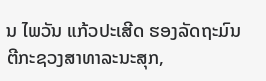ນ ໄພວັນ ແກ້ວປະເສີດ ຮອງລັດຖະມົນຕີກະຊວງສາທາລະນະສຸກ,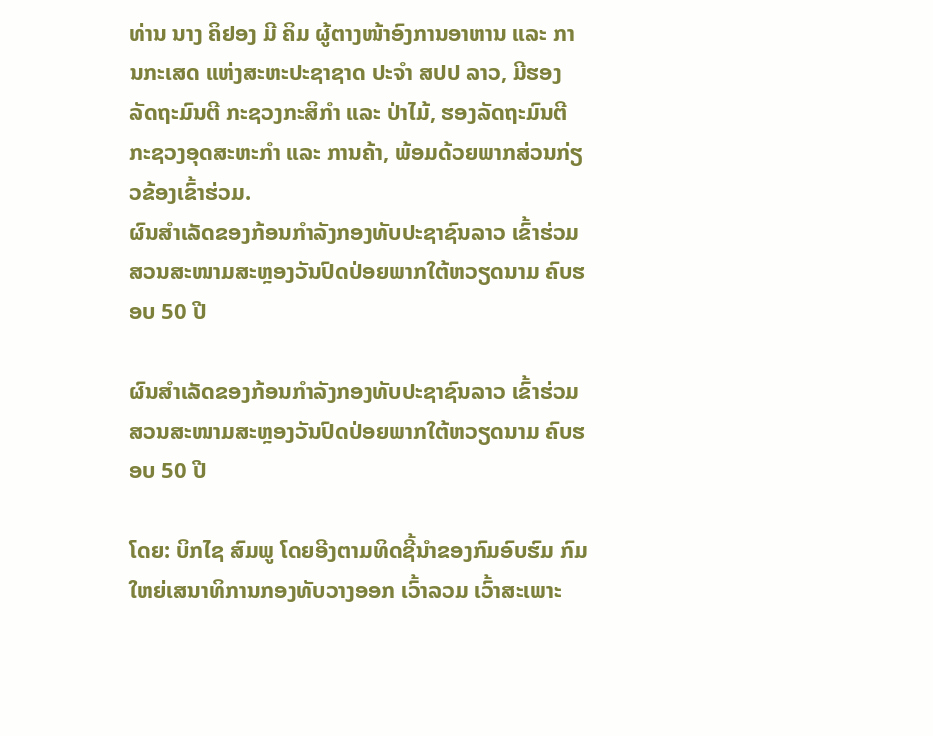ທ່ານ ນາງ ຄິຢອງ ມີ ຄິມ ຜູ້ຕາງໜ້າອົງການອາຫານ ແລະ ການກະເສດ ແຫ່ງສະຫະປະຊາຊາດ ປະຈຳ ສປປ ລາວ, ມີຮອງລັດຖະມົນຕີ ກະຊວງກະສິກຳ ແລະ ປ່າໄມ້, ຮອງລັດຖະມົນຕີ ກະຊວງອຸດສະຫະກຳ ແລະ ການຄ້າ, ພ້ອມດ້ວຍພາກສ່ວນກ່ຽວຂ້ອງເຂົ້າຮ່ວມ.
ຜົນສຳເລັດຂອງກ້ອນກຳລັງກອງທັບປະຊາຊົນລາວ ເຂົ້າຮ່ວມສວນສະໜາມສະຫຼອງວັນປົດປ່ອຍພາກໃຕ້ຫວຽດນາມ ຄົບຮອບ 50 ປີ

ຜົນສຳເລັດຂອງກ້ອນກຳລັງກອງທັບປະຊາຊົນລາວ ເຂົ້າຮ່ວມສວນສະໜາມສະຫຼອງວັນປົດປ່ອຍພາກໃຕ້ຫວຽດນາມ ຄົບຮອບ 50 ປີ

ໂດຍ: ບິກໄຊ ສົມພູ ໂດຍອີງຕາມທິດຊີ້ນໍາຂອງກົມອົບຮົມ ກົມໃຫຍ່ເສນາທິການກອງທັບວາງອອກ ເວົ້າລວມ ເວົ້າສະເພາະ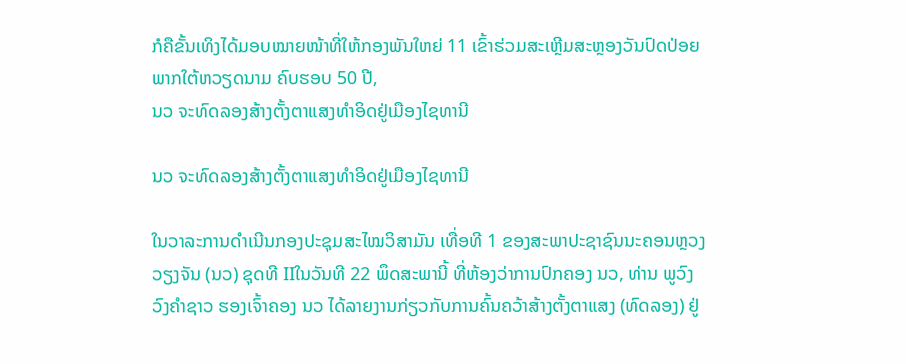ກໍຄືຂັ້ນເທິງໄດ້ມອບໝາຍໜ້າທີ່ໃຫ້ກອງພັນໃຫຍ່ 11 ເຂົ້າຮ່ວມສະເຫຼີມສະຫຼອງວັນປົດປ່ອຍພາກໃຕ້ຫວຽດນາມ ຄົບຮອບ 50 ປີ,
ນວ ຈະທົດລອງສ້າງຕັ້ງຕາແສງທໍາອິດຢູ່ເມືອງໄຊທານີ

ນວ ຈະທົດລອງສ້າງຕັ້ງຕາແສງທໍາອິດຢູ່ເມືອງໄຊທານີ

ໃນວາລະການດຳເນີນກອງປະຊຸມສະໄໝວິສາມັນ ເທື່ອທີ 1 ຂອງສະພາປະຊາຊົນນະຄອນຫຼວງວຽງຈັນ (ນວ) ຊຸດທີ IIໃນວັນທີ 22 ພຶດສະພານີ້ ທີ່ຫ້ອງວ່າການປົກຄອງ ນວ, ທ່ານ ພູວົງ ວົງຄຳຊາວ ຮອງເຈົ້າຄອງ ນວ ໄດ້ລາຍງານກ່ຽວກັບການຄົ້ນຄວ້າສ້າງຕັ້ງຕາແສງ (ທົດລອງ) ຢູ່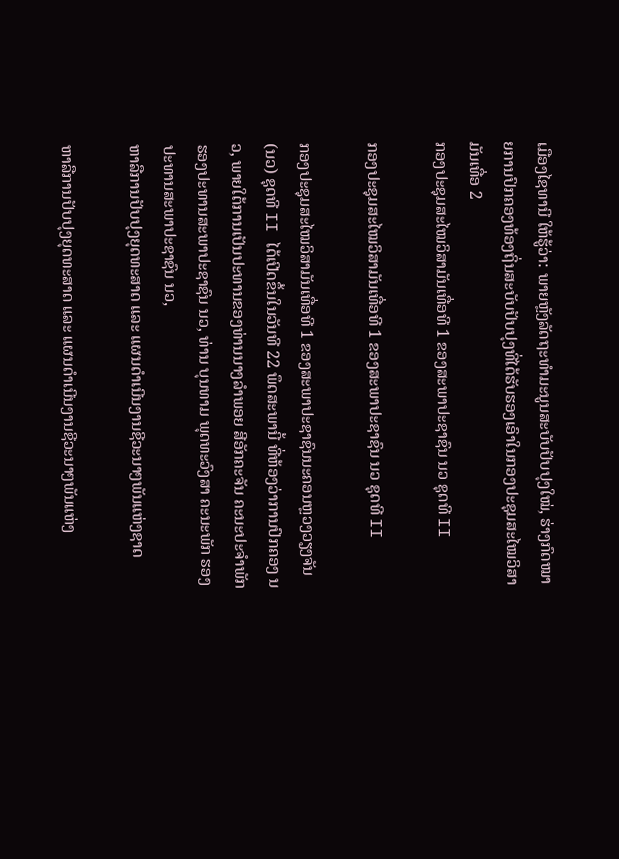ເມືອງໄຊທານີ ໃຫ້ຮູ້ວ່າ: ພາຍຫຼັງລັດຖະທໍາມະນູນສະບັບປັບປຸງໃໝ່, ຮ່າງກົດໝາຍການປົກຄອງທ້ອງຖິ່ນສະບັບປັບປຸງທີ່ໄດ້ຮັບຮອງເອົາໃນກອງປະຊຸມສະໄໝວິສາມັນເທື່ອ 2
ກອງປະຊຸມສະໄໝວິສາມັນເທື່ອທີ 1 ຂອງສະພາປະຊາຊົນ ນວ ຊຸດທີ II

ກອງປະຊຸມສະໄໝວິສາມັນເທື່ອທີ 1 ຂອງສະພາປະຊາຊົນ ນວ ຊຸດທີ II

ກອງປະຊຸມສະໄໝວິສາມັນເທື່ອທີ 1 ຂອງສະພາປະຊາຊົນນະຄອນຫຼວງວຽງຈັນ (ນວ) ຊຸດທີ II ໄດ້ເປີດຂຶ້ນໃນວັນທີ 22 ພຶດສະພານີ້ ທີ່ຫ້ອງວ່າການປົກຄອງ ນວ, ພາຍໃຕ້ການເປັນປະທານຂອງທ່ານນາງລໍາພອຍ ສີອັກຄະຈັນ ຄະນະປະຈໍາພັກ ຮອງປະທານສະພາປະຊາຊົນ ນວ, ທ່ານ ບຸນທາມ ພຸດທະວົງສາ ຄະນະພັກ ຮອງປະທານສະພາປະຊາຊົນ ນວ,
ຫາລືການປັບປຸງຍຸດທະສາດ ແລະ ແຜນດໍາເນີນງານຊີວະນາໆພັນແຫ່ງຊາດ

ຫາລືການປັບປຸງຍຸດທະສາດ ແລະ ແຜນດໍາເນີນງານຊີວະນາໆພັນແຫ່ງ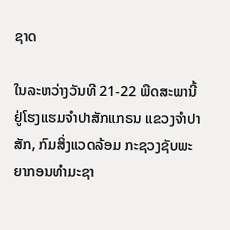ຊາດ

ໃນລະຫວ່າງວັນທີ 21-22 ພືດສະພານີ້ ຢູ່ໂຮງແຮມຈໍາປາສັກແກຣນ ແຂວງຈໍາປາສັກ, ກົມສິ່ງແວດລ້ອມ ກະຊວງຊັບພະຍາກອນທຳມະຊາ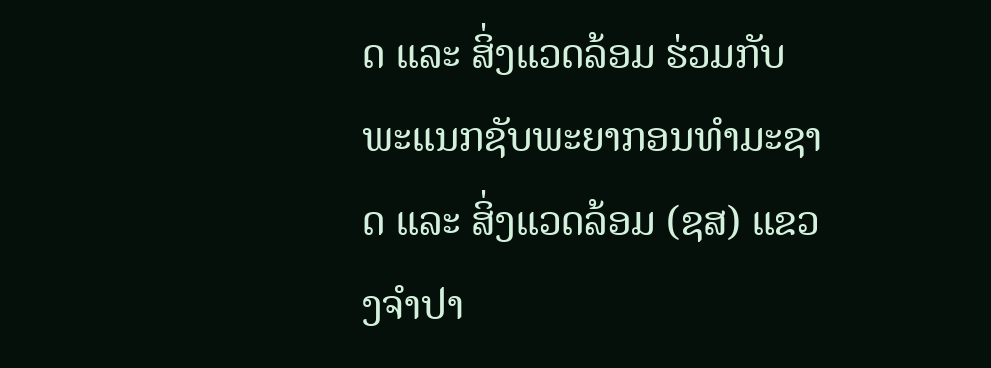ດ ແລະ ສິ່ງແວດລ້ອມ ຮ່ວມກັບ ພະແນກຊັບພະຍາກອນທຳມະຊາດ ແລະ ສິ່ງແວດລ້ອມ (ຊສ) ແຂວງຈໍາປາ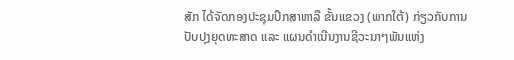ສັກ ໄດ້ຈັດກອງປະຊຸມປຶກສາຫາລື ຂັ້ນແຂວງ (ພາກໃຕ້) ກ່ຽວກັບການປັບປຸງຍຸດທະສາດ ແລະ ແຜນດໍາເນີນງານຊີວະນາໆພັນແຫ່ງ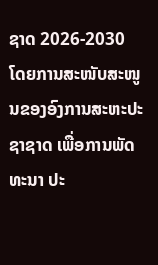ຊາດ 2026-2030 ໂດຍການສະໜັບສະໜູນຂອງອົງການສະຫະປະຊາຊາດ ເພື່ອການພັດທະນາ ປະ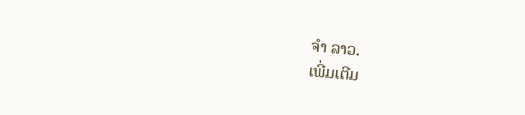ຈຳ ລາວ.
ເພີ່ມເຕີມ